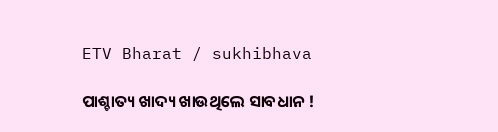ETV Bharat / sukhibhava

ପାଶ୍ଚାତ୍ୟ ଖାଦ୍ୟ ଖାଉଥିଲେ ସାବଧାନ !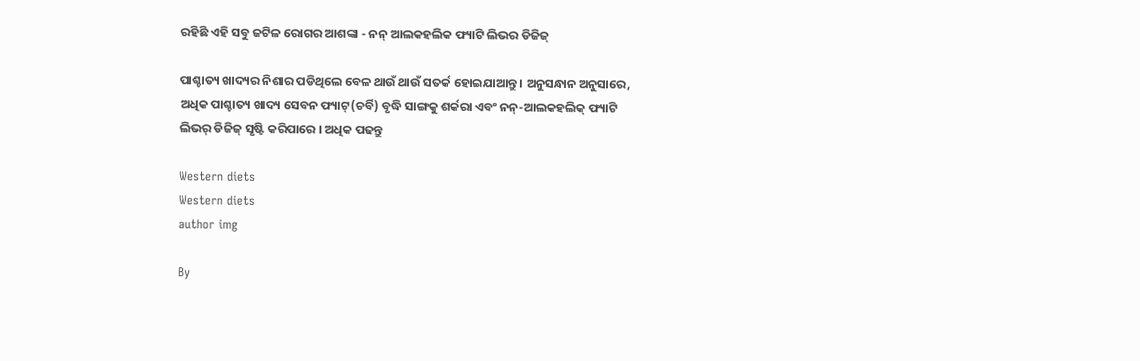ରହିଛି ଏହି ସବୁ ଜଟିଳ ରୋଗର ଆଶଙ୍କା - ନନ୍ ଆଲକହଲିକ ଫ୍ୟାଟି ଲିଭର ଡିଜିଜ୍

ପାଶ୍ଚାତ୍ୟ ଖାଦ୍ୟର ନିଶାର ପଡିଥିଲେ ବେଳ ଥାଉଁ ଥାଉଁ ସତର୍କ ହୋଇଯାଆନ୍ତୁ । ଅନୁସନ୍ଧାନ ଅନୁସାରେ, ଅଧିକ ପାଶ୍ଚାତ୍ୟ ଖାଦ୍ୟ ସେବନ ଫ୍ୟାଟ୍(ଚର୍ବି) ବୃଦ୍ଧି ସାଙ୍ଗକୁ ଶର୍କରା ଏବଂ ନନ୍-ଆଲକହଲିକ୍ ଫ୍ୟାଟି ଲିଭର୍ ଡିଜିଜ୍ ସୃଷ୍ଟି କରିପାରେ । ଅଧିକ ପଢନ୍ତୁ

Western diets
Western diets
author img

By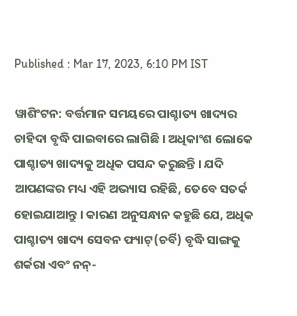Published : Mar 17, 2023, 6:10 PM IST

ୱାଶିଂଟନ: ବର୍ତ୍ତମାନ ସମୟରେ ପାଶ୍ଚାତ୍ୟ ଖାଦ୍ୟର ଚାହିଦା ବୃଦ୍ଧି ପାଇବାରେ ଲାଗିଛି । ଅଧିକାଂଶ ଲୋକେ ପାଶ୍ଚାତ୍ୟ ଖାଦ୍ୟକୁ ଅଧିକ ପସନ୍ଦ କରୁଛନ୍ତି । ଯଦି ଆପଣଙ୍କର ମଧ୍ୟ ଏହି ଅଭ୍ୟାସ ରହିଛି, ତେବେ ସତର୍କ ହୋଇଯାଆନ୍ତୁ । କାରଣ ଅନୁସନ୍ଧାନ କହୁଛି ଯେ, ଅଧିକ ପାଶ୍ଚାତ୍ୟ ଖାଦ୍ୟ ସେବନ ଫ୍ୟାଟ୍(ଚର୍ବି) ବୃଦ୍ଧି ସାଙ୍ଗକୁ ଶର୍କରା ଏବଂ ନନ୍-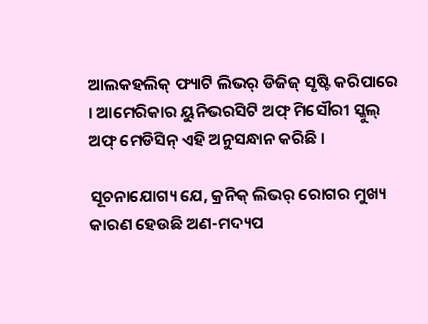ଆଲକହଲିକ୍ ଫ୍ୟାଟି ଲିଭର୍ ଡିଜିଜ୍ ସୃଷ୍ଟି କରିପାରେ । ଆମେରିକାର ୟୁନିଭରସିଟି ଅଫ୍ ମିସୌରୀ ସ୍କୁଲ୍ ଅଫ୍ ମେଡିସିନ୍ ଏହି ଅନୁସନ୍ଧାନ କରିଛି ।

ସୂଚନାଯୋଗ୍ୟ ଯେ, କ୍ରନିକ୍ ଲିଭର୍ ରୋଗର ମୁଖ୍ୟ କାରଣ ହେଉଛି ଅଣ-ମଦ୍ୟପ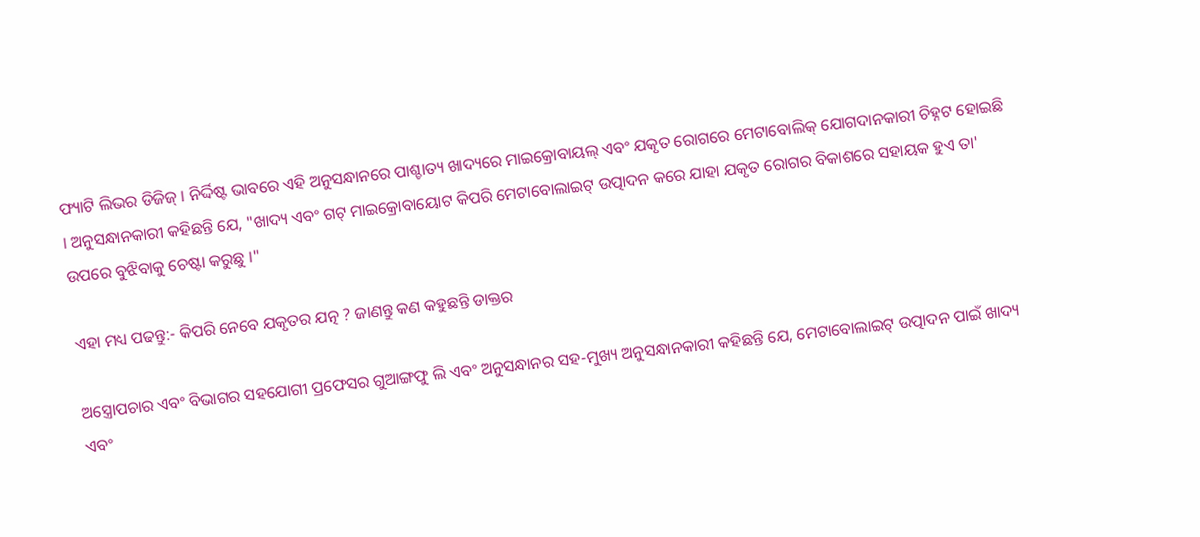ଫ୍ୟାଟି ଲିଭର ଡିଜିଜ୍ । ନିର୍ଦ୍ଦିଷ୍ଟ ଭାବରେ ଏହି ଅନୁସନ୍ଧାନରେ ପାଶ୍ଚାତ୍ୟ ଖାଦ୍ୟରେ ମାଇକ୍ରୋବାୟଲ୍ ଏବଂ ଯକୃତ ରୋଗରେ ମେଟାବୋଲିକ୍ ଯୋଗଦାନକାରୀ ଚିହ୍ନଟ ହୋଇଛି । ଅନୁସନ୍ଧାନକାରୀ କହିଛନ୍ତି ଯେ, "ଖାଦ୍ୟ ଏବଂ ଗଟ୍ ମାଇକ୍ରୋବାୟୋଟ କିପରି ମେଟାବୋଲାଇଟ୍ ଉତ୍ପାଦନ କରେ ଯାହା ଯକୃତ ରୋଗର ବିକାଶରେ ସହାୟକ ହୁଏ ତା' ଉପରେ ବୁଝିବାକୁ ଚେଷ୍ଟା କରୁଛୁ ।"

ଏହା ମଧ୍ୟ ପଢନ୍ତୁ:- କିପରି ନେବେ ଯକୃତର ଯତ୍ନ ? ଜାଣନ୍ତୁ କଣ କହୁଛନ୍ତି ଡାକ୍ତର

ଅସ୍ତ୍ରୋପଚାର ଏବଂ ବିଭାଗର ସହଯୋଗୀ ପ୍ରଫେସର ଗୁଆଙ୍ଗଫୁ ଲି ଏବଂ ଅନୁସନ୍ଧାନର ସହ-ମୁଖ୍ୟ ଅନୁସନ୍ଧାନକାରୀ କହିଛନ୍ତି ଯେ, ମେଟାବୋଲାଇଟ୍ ଉତ୍ପାଦନ ପାଇଁ ଖାଦ୍ୟ ଏବଂ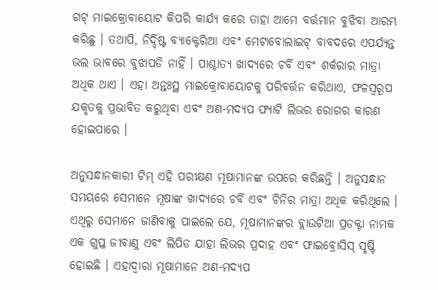ଗଟ୍ ମାଇକ୍ରୋବାୟୋଟ କିପରି କାର୍ଯ୍ୟ କରେ ତାହା ଆମେ ବର୍ତ୍ତମାନ ବୁଝିବା ଆରମ୍ଭ କରିଛୁ । ତଥାପି, ନିର୍ଦ୍ଦିଷ୍ଟ ବ୍ୟାକ୍ଟେରିଆ ଏବଂ ମେଟାବୋଲାଇଟ୍ ବାବଦରେ ଏପର୍ଯ୍ୟନ୍ତ ଭଲ ଭାବରେ ବୁଝାପଡି ନାହିଁ । ପାଶ୍ଚାତ୍ୟ ଖାଦ୍ୟରେ ଚର୍ବି ଏବଂ ଶର୍କରାର ମାତ୍ରା ଅଧିକ ଥାଏ । ଏହା ଅନ୍ତଃସ୍ଥ ମାଇକ୍ରୋବାୟୋଟକୁ ପରିବର୍ତ୍ତନ କରିଥାଏ, ଫଳସ୍ୱରୂପ ଯକୃତକୁ ପ୍ରଭାବିତ କରୁଥିବା ଏବଂ ଅଣ-ମଦ୍ୟପ ଫ୍ୟାଟି ଲିଭର ରୋଗର କାରଣ ହୋଇପାରେ ।

ଅନୁସନ୍ଧାନକାରୀ ଟିମ୍ ଏହି ପରୀକ୍ଷଣ ମୂଷାମାନଙ୍କ ଉପରେ କରିଛନ୍ତି । ଅନୁସନ୍ଧାନ ସମୟରେ ସେମାନେ ମୂଷାଙ୍କ ଖାଦ୍ୟରେ ଚର୍ବି ଏବଂ ଚିନିର ମାତ୍ରା ଅଧିକ କରିଥିଲେ । ଏଥିରୁ ସେମାନେ ଜାଣିବାକୁ ପାଇଲେ ଯେ, ମୂଷାମାନଙ୍କର ବ୍ଲାଉଟିଆ ପ୍ରଡକ୍ଟା ନାମକ ଏକ ଗୁପ୍ତ ଜୀବାଣୁ ଏବଂ ଲିପିଡ ଯାହା ଲିଭର ପ୍ରଦାହ ଏବଂ ଫାଇବ୍ରୋସିସ୍ ସୃଷ୍ଟି ହୋଇଛି । ଏହାଦ୍ୱାରା ମୂଷାମାନେ ଅଣ-ମଦ୍ୟପ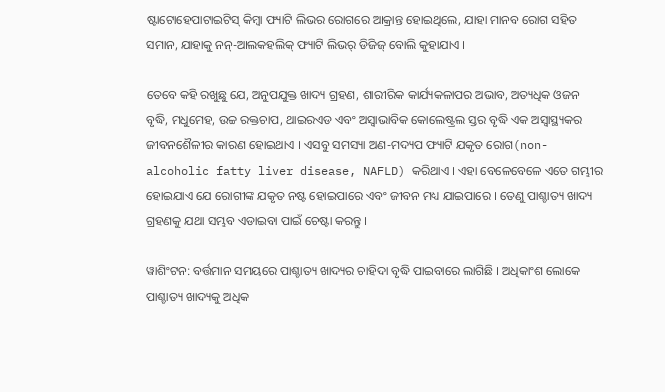ଷ୍ଟାଟୋହେପାଟାଇଟିସ୍ କିମ୍ବା ଫ୍ୟାଟି ଲିଭର ରୋଗରେ ଆକ୍ରାନ୍ତ ହୋଇଥିଲେ, ଯାହା ମାନବ ରୋଗ ସହିତ ସମାନ, ଯାହାକୁ ନନ୍-ଆଲକହଲିକ୍ ଫ୍ୟାଟି ଲିଭର୍ ଡିଜିଜ୍ ବୋଲି କୁହାଯାଏ ।

ତେବେ କହି ରଖୁଛୁ ଯେ, ଅନୁପଯୁକ୍ତ ଖାଦ୍ୟ ଗ୍ରହଣ, ଶାରୀରିକ କାର୍ଯ୍ୟକଳାପର ଅଭାବ, ଅତ୍ୟଧିକ ଓଜନ ବୃଦ୍ଧି, ମଧୁମେହ, ଉଚ୍ଚ ରକ୍ତଚାପ, ଥାଇରଏଡ ଏବଂ ଅସ୍ୱାଭାବିକ କୋଲେଷ୍ଟ୍ରଲ ସ୍ତର ବୃଦ୍ଧି ଏକ ଅସ୍ବାସ୍ଥ୍ୟକର ଜୀବନଶୈଳୀର କାରଣ ହୋଇଥାଏ । ଏସବୁ ସମସ୍ୟା ଅଣ-ମଦ୍ୟପ ଫ୍ୟାଟି ଯକୃତ ରୋଗ(non-alcoholic fatty liver disease, NAFLD) କରିଥାଏ । ଏହା ବେଳେବେଳେ ଏତେ ଗମ୍ଭୀର ହୋଇଯାଏ ଯେ ରୋଗୀଙ୍କ ଯକୃତ ନଷ୍ଟ ହୋଇପାରେ ଏବଂ ଜୀବନ ମଧ୍ୟ ଯାଇପାରେ । ତେଣୁ ପାଶ୍ଚାତ୍ୟ ଖାଦ୍ୟ ଗ୍ରହଣକୁ ଯଥା ସମ୍ଭବ ଏଡାଇବା ପାଇଁ ଚେଷ୍ଟା କରନ୍ତୁ ।

ୱାଶିଂଟନ: ବର୍ତ୍ତମାନ ସମୟରେ ପାଶ୍ଚାତ୍ୟ ଖାଦ୍ୟର ଚାହିଦା ବୃଦ୍ଧି ପାଇବାରେ ଲାଗିଛି । ଅଧିକାଂଶ ଲୋକେ ପାଶ୍ଚାତ୍ୟ ଖାଦ୍ୟକୁ ଅଧିକ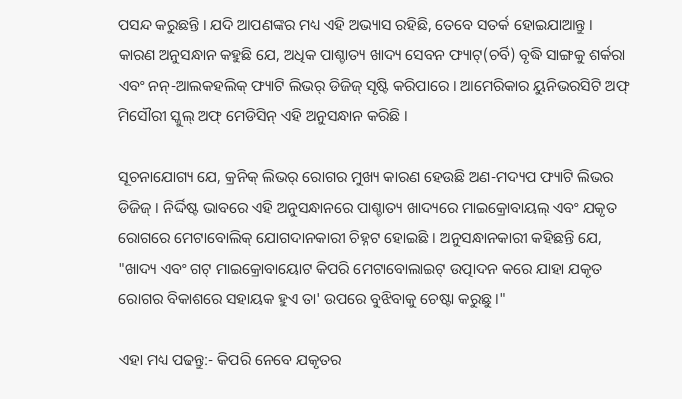ପସନ୍ଦ କରୁଛନ୍ତି । ଯଦି ଆପଣଙ୍କର ମଧ୍ୟ ଏହି ଅଭ୍ୟାସ ରହିଛି, ତେବେ ସତର୍କ ହୋଇଯାଆନ୍ତୁ । କାରଣ ଅନୁସନ୍ଧାନ କହୁଛି ଯେ, ଅଧିକ ପାଶ୍ଚାତ୍ୟ ଖାଦ୍ୟ ସେବନ ଫ୍ୟାଟ୍(ଚର୍ବି) ବୃଦ୍ଧି ସାଙ୍ଗକୁ ଶର୍କରା ଏବଂ ନନ୍-ଆଲକହଲିକ୍ ଫ୍ୟାଟି ଲିଭର୍ ଡିଜିଜ୍ ସୃଷ୍ଟି କରିପାରେ । ଆମେରିକାର ୟୁନିଭରସିଟି ଅଫ୍ ମିସୌରୀ ସ୍କୁଲ୍ ଅଫ୍ ମେଡିସିନ୍ ଏହି ଅନୁସନ୍ଧାନ କରିଛି ।

ସୂଚନାଯୋଗ୍ୟ ଯେ, କ୍ରନିକ୍ ଲିଭର୍ ରୋଗର ମୁଖ୍ୟ କାରଣ ହେଉଛି ଅଣ-ମଦ୍ୟପ ଫ୍ୟାଟି ଲିଭର ଡିଜିଜ୍ । ନିର୍ଦ୍ଦିଷ୍ଟ ଭାବରେ ଏହି ଅନୁସନ୍ଧାନରେ ପାଶ୍ଚାତ୍ୟ ଖାଦ୍ୟରେ ମାଇକ୍ରୋବାୟଲ୍ ଏବଂ ଯକୃତ ରୋଗରେ ମେଟାବୋଲିକ୍ ଯୋଗଦାନକାରୀ ଚିହ୍ନଟ ହୋଇଛି । ଅନୁସନ୍ଧାନକାରୀ କହିଛନ୍ତି ଯେ, "ଖାଦ୍ୟ ଏବଂ ଗଟ୍ ମାଇକ୍ରୋବାୟୋଟ କିପରି ମେଟାବୋଲାଇଟ୍ ଉତ୍ପାଦନ କରେ ଯାହା ଯକୃତ ରୋଗର ବିକାଶରେ ସହାୟକ ହୁଏ ତା' ଉପରେ ବୁଝିବାକୁ ଚେଷ୍ଟା କରୁଛୁ ।"

ଏହା ମଧ୍ୟ ପଢନ୍ତୁ:- କିପରି ନେବେ ଯକୃତର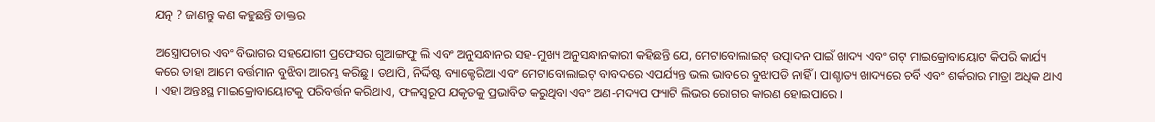ଯତ୍ନ ? ଜାଣନ୍ତୁ କଣ କହୁଛନ୍ତି ଡାକ୍ତର

ଅସ୍ତ୍ରୋପଚାର ଏବଂ ବିଭାଗର ସହଯୋଗୀ ପ୍ରଫେସର ଗୁଆଙ୍ଗଫୁ ଲି ଏବଂ ଅନୁସନ୍ଧାନର ସହ-ମୁଖ୍ୟ ଅନୁସନ୍ଧାନକାରୀ କହିଛନ୍ତି ଯେ, ମେଟାବୋଲାଇଟ୍ ଉତ୍ପାଦନ ପାଇଁ ଖାଦ୍ୟ ଏବଂ ଗଟ୍ ମାଇକ୍ରୋବାୟୋଟ କିପରି କାର୍ଯ୍ୟ କରେ ତାହା ଆମେ ବର୍ତ୍ତମାନ ବୁଝିବା ଆରମ୍ଭ କରିଛୁ । ତଥାପି, ନିର୍ଦ୍ଦିଷ୍ଟ ବ୍ୟାକ୍ଟେରିଆ ଏବଂ ମେଟାବୋଲାଇଟ୍ ବାବଦରେ ଏପର୍ଯ୍ୟନ୍ତ ଭଲ ଭାବରେ ବୁଝାପଡି ନାହିଁ । ପାଶ୍ଚାତ୍ୟ ଖାଦ୍ୟରେ ଚର୍ବି ଏବଂ ଶର୍କରାର ମାତ୍ରା ଅଧିକ ଥାଏ । ଏହା ଅନ୍ତଃସ୍ଥ ମାଇକ୍ରୋବାୟୋଟକୁ ପରିବର୍ତ୍ତନ କରିଥାଏ, ଫଳସ୍ୱରୂପ ଯକୃତକୁ ପ୍ରଭାବିତ କରୁଥିବା ଏବଂ ଅଣ-ମଦ୍ୟପ ଫ୍ୟାଟି ଲିଭର ରୋଗର କାରଣ ହୋଇପାରେ ।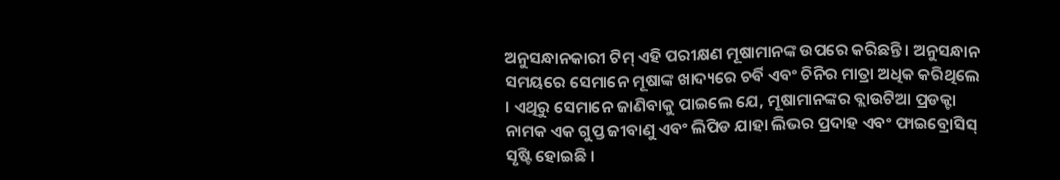ଅନୁସନ୍ଧାନକାରୀ ଟିମ୍ ଏହି ପରୀକ୍ଷଣ ମୂଷାମାନଙ୍କ ଉପରେ କରିଛନ୍ତି । ଅନୁସନ୍ଧାନ ସମୟରେ ସେମାନେ ମୂଷାଙ୍କ ଖାଦ୍ୟରେ ଚର୍ବି ଏବଂ ଚିନିର ମାତ୍ରା ଅଧିକ କରିଥିଲେ । ଏଥିରୁ ସେମାନେ ଜାଣିବାକୁ ପାଇଲେ ଯେ, ମୂଷାମାନଙ୍କର ବ୍ଲାଉଟିଆ ପ୍ରଡକ୍ଟା ନାମକ ଏକ ଗୁପ୍ତ ଜୀବାଣୁ ଏବଂ ଲିପିଡ ଯାହା ଲିଭର ପ୍ରଦାହ ଏବଂ ଫାଇବ୍ରୋସିସ୍ ସୃଷ୍ଟି ହୋଇଛି ।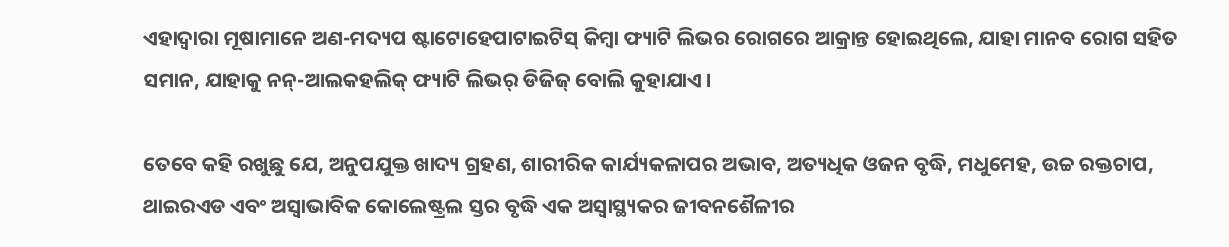ଏହାଦ୍ୱାରା ମୂଷାମାନେ ଅଣ-ମଦ୍ୟପ ଷ୍ଟାଟୋହେପାଟାଇଟିସ୍ କିମ୍ବା ଫ୍ୟାଟି ଲିଭର ରୋଗରେ ଆକ୍ରାନ୍ତ ହୋଇଥିଲେ, ଯାହା ମାନବ ରୋଗ ସହିତ ସମାନ, ଯାହାକୁ ନନ୍-ଆଲକହଲିକ୍ ଫ୍ୟାଟି ଲିଭର୍ ଡିଜିଜ୍ ବୋଲି କୁହାଯାଏ ।

ତେବେ କହି ରଖୁଛୁ ଯେ, ଅନୁପଯୁକ୍ତ ଖାଦ୍ୟ ଗ୍ରହଣ, ଶାରୀରିକ କାର୍ଯ୍ୟକଳାପର ଅଭାବ, ଅତ୍ୟଧିକ ଓଜନ ବୃଦ୍ଧି, ମଧୁମେହ, ଉଚ୍ଚ ରକ୍ତଚାପ, ଥାଇରଏଡ ଏବଂ ଅସ୍ୱାଭାବିକ କୋଲେଷ୍ଟ୍ରଲ ସ୍ତର ବୃଦ୍ଧି ଏକ ଅସ୍ବାସ୍ଥ୍ୟକର ଜୀବନଶୈଳୀର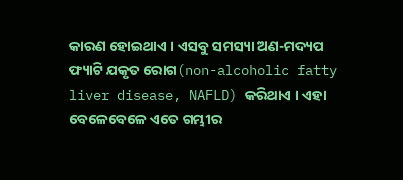କାରଣ ହୋଇଥାଏ । ଏସବୁ ସମସ୍ୟା ଅଣ-ମଦ୍ୟପ ଫ୍ୟାଟି ଯକୃତ ରୋଗ(non-alcoholic fatty liver disease, NAFLD) କରିଥାଏ । ଏହା ବେଳେବେଳେ ଏତେ ଗମ୍ଭୀର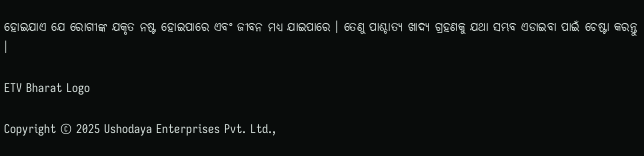ହୋଇଯାଏ ଯେ ରୋଗୀଙ୍କ ଯକୃତ ନଷ୍ଟ ହୋଇପାରେ ଏବଂ ଜୀବନ ମଧ୍ୟ ଯାଇପାରେ । ତେଣୁ ପାଶ୍ଚାତ୍ୟ ଖାଦ୍ୟ ଗ୍ରହଣକୁ ଯଥା ସମ୍ଭବ ଏଡାଇବା ପାଇଁ ଚେଷ୍ଟା କରନ୍ତୁ ।

ETV Bharat Logo

Copyright © 2025 Ushodaya Enterprises Pvt. Ltd.,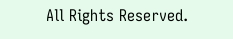All Rights Reserved.